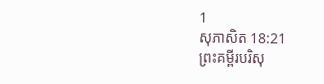1
សុភាសិត 18:21
ព្រះគម្ពីរបរិសុ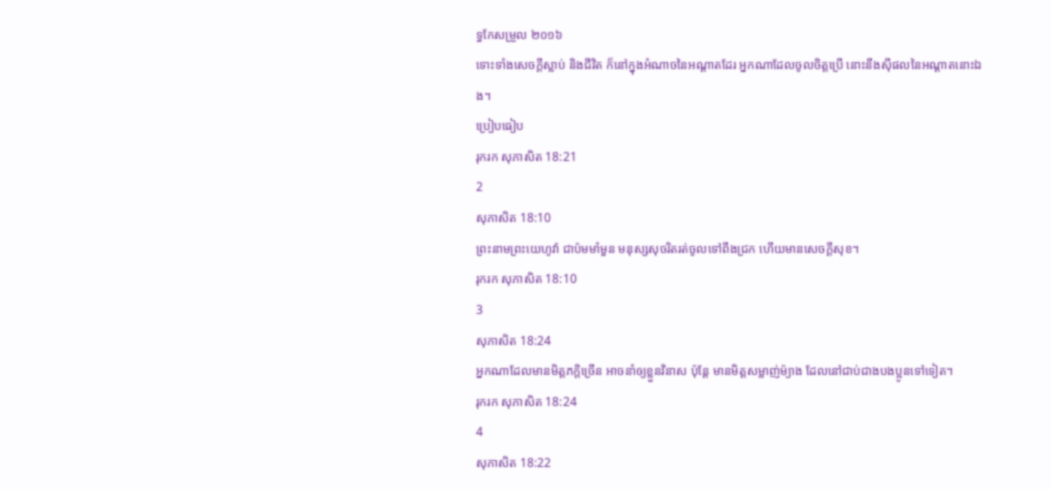ទ្ធកែសម្រួល ២០១៦
ទោះទាំងសេចក្ដីស្លាប់ និងជីវិត ក៏នៅក្នុងអំណាចនៃអណ្ដាតដែរ អ្នកណាដែលចូលចិត្តប្រើ នោះនឹងស៊ីផលនៃអណ្ដាតនោះឯង។
ប្រៀបធៀប
រុករក សុភាសិត 18:21
2
សុភាសិត 18:10
ព្រះនាមព្រះយេហូវ៉ា ជាប៉មមាំមួន មនុស្សសុចរិតរត់ចូលទៅពឹងជ្រក ហើយមានសេចក្ដីសុខ។
រុករក សុភាសិត 18:10
3
សុភាសិត 18:24
អ្នកណាដែលមានមិត្តភក្តិច្រើន អាចនាំឲ្យខ្លួនវិនាស ប៉ុន្តែ មានមិត្តសម្លាញ់ម៉្យាង ដែលនៅជាប់ជាងបងប្អូនទៅទៀត។
រុករក សុភាសិត 18:24
4
សុភាសិត 18:22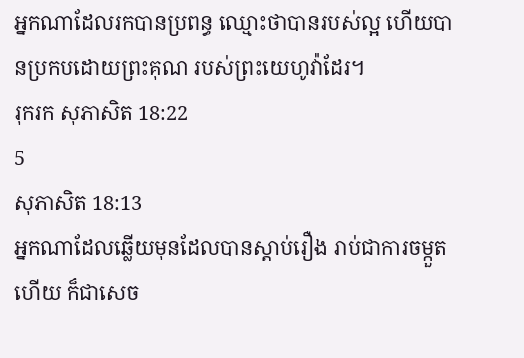អ្នកណាដែលរកបានប្រពន្ធ ឈ្មោះថាបានរបស់ល្អ ហើយបានប្រកបដោយព្រះគុណ របស់ព្រះយេហូវ៉ាដែរ។
រុករក សុភាសិត 18:22
5
សុភាសិត 18:13
អ្នកណាដែលឆ្លើយមុនដែលបានស្តាប់រឿង រាប់ជាការចម្កួតហើយ ក៏ជាសេច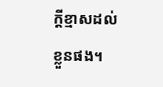ក្ដីខ្មាសដល់ខ្លួនផង។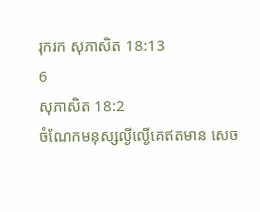រុករក សុភាសិត 18:13
6
សុភាសិត 18:2
ចំណែកមនុស្សល្ងីល្ងើគេឥតមាន សេច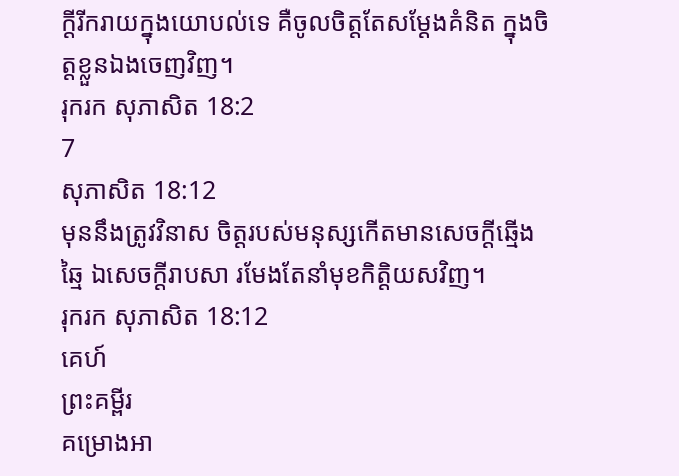ក្ដីរីករាយក្នុងយោបល់ទេ គឺចូលចិត្តតែសម្ដែងគំនិត ក្នុងចិត្តខ្លួនឯងចេញវិញ។
រុករក សុភាសិត 18:2
7
សុភាសិត 18:12
មុននឹងត្រូវវិនាស ចិត្តរបស់មនុស្សកើតមានសេចក្ដីឆ្មើងឆ្មៃ ឯសេចក្ដីរាបសា រមែងតែនាំមុខកិត្តិយសវិញ។
រុករក សុភាសិត 18:12
គេហ៍
ព្រះគម្ពីរ
គម្រោងអា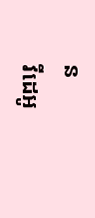ន
វីដេអូ